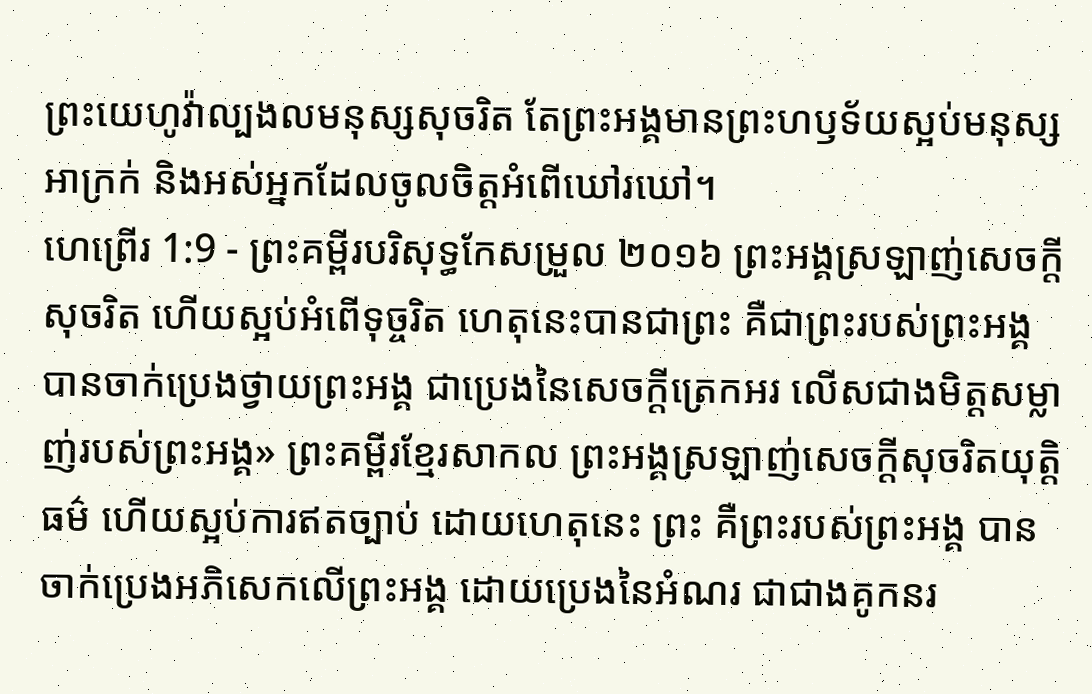ព្រះយេហូវ៉ាល្បងលមនុស្សសុចរិត តែព្រះអង្គមានព្រះហឫទ័យស្អប់មនុស្សអាក្រក់ និងអស់អ្នកដែលចូលចិត្តអំពើឃៅរឃៅ។
ហេព្រើរ 1:9 - ព្រះគម្ពីរបរិសុទ្ធកែសម្រួល ២០១៦ ព្រះអង្គស្រឡាញ់សេចក្តីសុចរិត ហើយស្អប់អំពើទុច្ចរិត ហេតុនេះបានជាព្រះ គឺជាព្រះរបស់ព្រះអង្គ បានចាក់ប្រេងថ្វាយព្រះអង្គ ជាប្រេងនៃសេចក្តីត្រេកអរ លើសជាងមិត្តសម្លាញ់របស់ព្រះអង្គ» ព្រះគម្ពីរខ្មែរសាកល ព្រះអង្គស្រឡាញ់សេចក្ដីសុចរិតយុត្តិធម៌ ហើយស្អប់ការឥតច្បាប់ ដោយហេតុនេះ ព្រះ គឺព្រះរបស់ព្រះអង្គ បានចាក់ប្រេងអភិសេកលើព្រះអង្គ ដោយប្រេងនៃអំណរ ជាជាងគូកនរ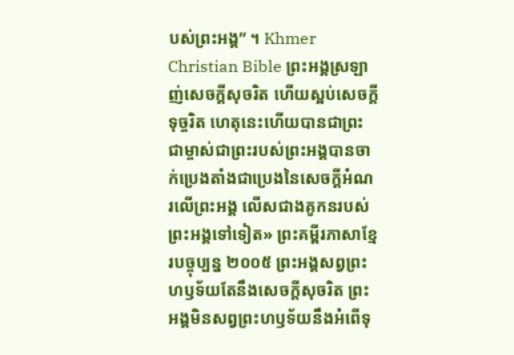បស់ព្រះអង្គ” ។ Khmer Christian Bible ព្រះអង្គស្រឡាញ់សេចក្ដីសុចរិត ហើយស្អប់សេចក្ដីទុច្ចរិត ហេតុនេះហើយបានជាព្រះជាម្ចាស់ជាព្រះរបស់ព្រះអង្គបានចាក់ប្រេងតាំងជាប្រេងនៃសេចក្ដីអំណរលើព្រះអង្គ លើសជាងគូកនរបស់ព្រះអង្គទៅទៀត» ព្រះគម្ពីរភាសាខ្មែរបច្ចុប្បន្ន ២០០៥ ព្រះអង្គសព្វព្រះហឫទ័យតែនឹងសេចក្ដីសុចរិត ព្រះអង្គមិនសព្វព្រះហឫទ័យនឹងអំពើទុ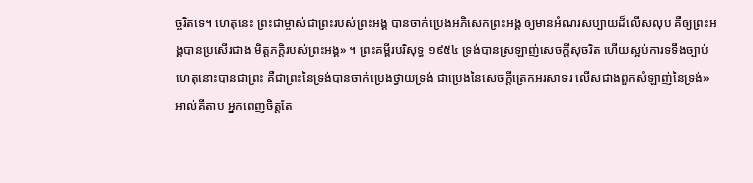ច្ចរិតទេ។ ហេតុនេះ ព្រះជាម្ចាស់ជាព្រះរបស់ព្រះអង្គ បានចាក់ប្រេងអភិសេកព្រះអង្គ ឲ្យមានអំណរសប្បាយដ៏លើសលុប គឺឲ្យព្រះអង្គបានប្រសើរជាង មិត្តភក្ដិរបស់ព្រះអង្គ» ។ ព្រះគម្ពីរបរិសុទ្ធ ១៩៥៤ ទ្រង់បានស្រឡាញ់សេចក្ដីសុចរិត ហើយស្អប់ការទទឹងច្បាប់ ហេតុនោះបានជាព្រះ គឺជាព្រះនៃទ្រង់បានចាក់ប្រេងថ្វាយទ្រង់ ជាប្រេងនៃសេចក្ដីត្រេកអរសាទរ លើសជាងពួកសំឡាញ់នៃទ្រង់» អាល់គីតាប អ្នកពេញចិត្តតែ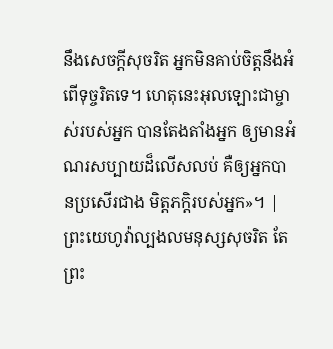នឹងសេចក្ដីសុចរិត អ្នកមិនគាប់ចិត្តនឹងអំពើទុច្ចរិតទេ។ ហេតុនេះអុលឡោះជាម្ចាស់របស់អ្នក បានតែងតាំងអ្នក ឲ្យមានអំណរសប្បាយដ៏លើសលប់ គឺឲ្យអ្នកបានប្រសើរជាង មិត្ដភក្ដិរបស់អ្នក»។ |
ព្រះយេហូវ៉ាល្បងលមនុស្សសុចរិត តែព្រះ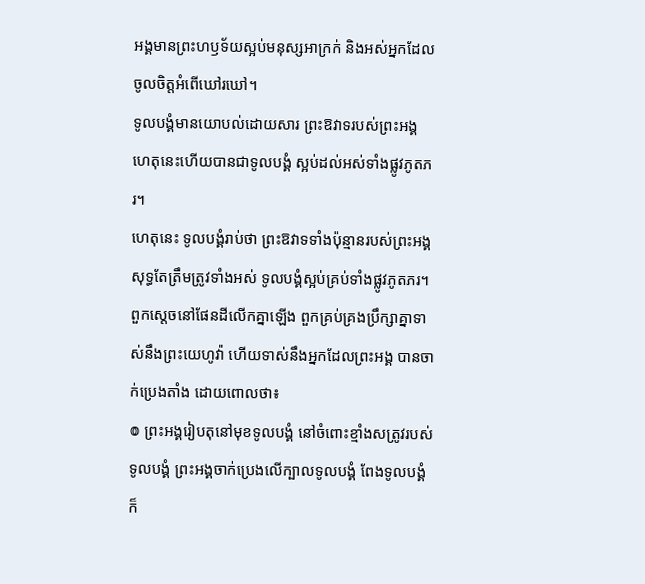អង្គមានព្រះហឫទ័យស្អប់មនុស្សអាក្រក់ និងអស់អ្នកដែលចូលចិត្តអំពើឃៅរឃៅ។
ទូលបង្គំមានយោបល់ដោយសារ ព្រះឱវាទរបស់ព្រះអង្គ ហេតុនេះហើយបានជាទូលបង្គំ ស្អប់ដល់អស់ទាំងផ្លូវភូតភរ។
ហេតុនេះ ទូលបង្គំរាប់ថា ព្រះឱវាទទាំងប៉ុន្មានរបស់ព្រះអង្គ សុទ្ធតែត្រឹមត្រូវទាំងអស់ ទូលបង្គំស្អប់គ្រប់ទាំងផ្លូវភូតភរ។
ពួកស្ដេចនៅផែនដីលើកគ្នាឡើង ពួកគ្រប់គ្រងប្រឹក្សាគ្នាទាស់នឹងព្រះយេហូវ៉ា ហើយទាស់នឹងអ្នកដែលព្រះអង្គ បានចាក់ប្រេងតាំង ដោយពោលថា៖
៙ ព្រះអង្គរៀបតុនៅមុខទូលបង្គំ នៅចំពោះខ្មាំងសត្រូវរបស់ទូលបង្គំ ព្រះអង្គចាក់ប្រេងលើក្បាលទូលបង្គំ ពែងទូលបង្គំក៏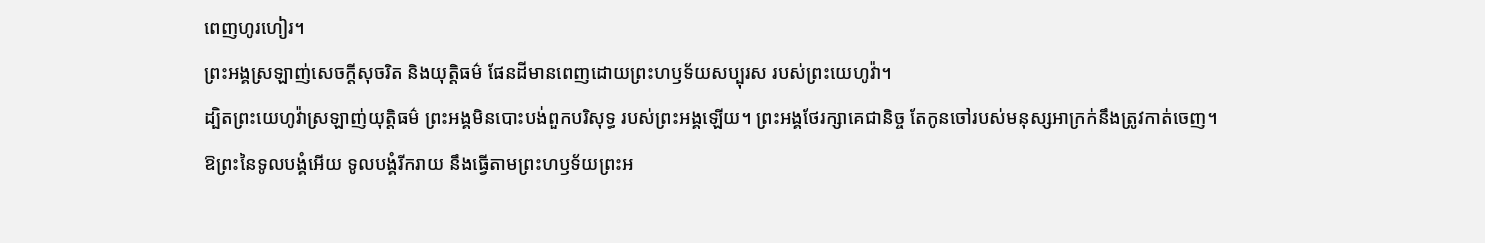ពេញហូរហៀរ។
ព្រះអង្គស្រឡាញ់សេចក្ដីសុចរិត និងយុត្តិធម៌ ផែនដីមានពេញដោយព្រះហឫទ័យសប្បុរស របស់ព្រះយេហូវ៉ា។
ដ្បិតព្រះយេហូវ៉ាស្រឡាញ់យុត្តិធម៌ ព្រះអង្គមិនបោះបង់ពួកបរិសុទ្ធ របស់ព្រះអង្គឡើយ។ ព្រះអង្គថែរក្សាគេជានិច្ច តែកូនចៅរបស់មនុស្សអាក្រក់នឹងត្រូវកាត់ចេញ។
ឱព្រះនៃទូលបង្គំអើយ ទូលបង្គំរីករាយ នឹងធ្វើតាមព្រះហឫទ័យព្រះអ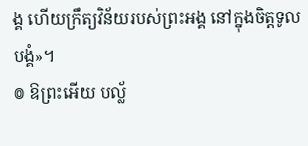ង្គ ហើយក្រឹត្យវិន័យរបស់ព្រះអង្គ នៅក្នុងចិត្តទូលបង្គំ»។
៙ ឱព្រះអើយ បល្ល័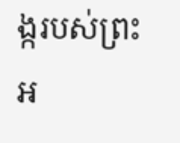ង្ករបស់ព្រះអ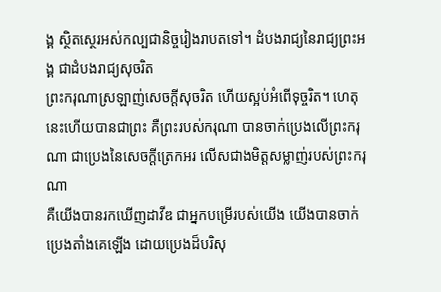ង្គ ស្ថិតស្ថេរអស់កល្បជានិច្ចរៀងរាបតទៅ។ ដំបងរាជ្យនៃរាជ្យព្រះអង្គ ជាដំបងរាជ្យសុចរិត
ព្រះករុណាស្រឡាញ់សេចក្ដីសុចរិត ហើយស្អប់អំពើទុច្ចរិត។ ហេតុនេះហើយបានជាព្រះ គឺព្រះរបស់ករុណា បានចាក់ប្រេងលើព្រះករុណា ជាប្រេងនៃសេចក្ដីត្រេកអរ លើសជាងមិត្តសម្លាញ់របស់ព្រះករុណា
គឺយើងបានរកឃើញដាវីឌ ជាអ្នកបម្រើរបស់យើង យើងបានចាក់ប្រេងតាំងគេឡើង ដោយប្រេងដ៏បរិសុ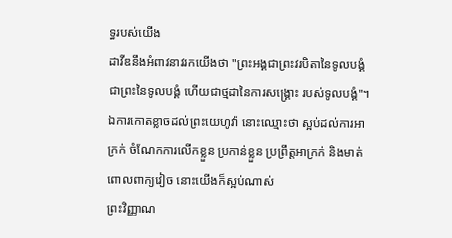ទ្ធរបស់យើង
ដាវីឌនឹងអំពាវនាវរកយើងថា "ព្រះអង្គជាព្រះវរបិតានៃទូលបង្គំ ជាព្រះនៃទូលបង្គំ ហើយជាថ្មដានៃការសង្គ្រោះ របស់ទូលបង្គំ"។
ឯការកោតខ្លាចដល់ព្រះយេហូវ៉ា នោះឈ្មោះថា ស្អប់ដល់ការអាក្រក់ ចំណែកការលើកខ្លួន ប្រកាន់ខ្លួន ប្រព្រឹត្តអាក្រក់ និងមាត់ពោលពាក្យវៀច នោះយើងក៏ស្អប់ណាស់
ព្រះវិញ្ញាណ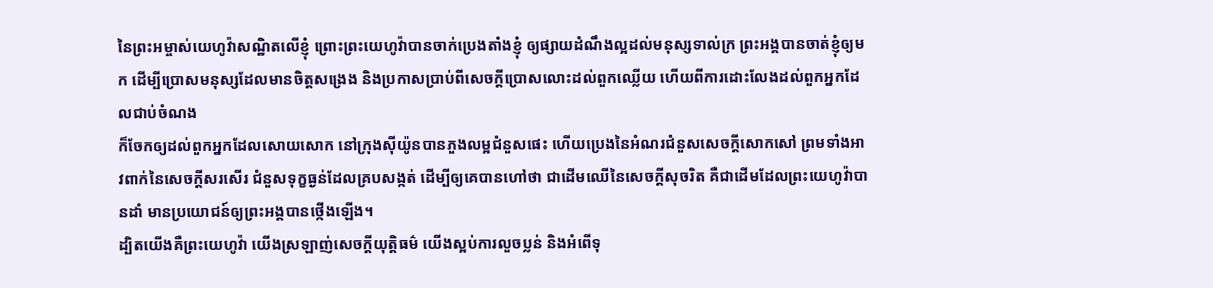នៃព្រះអម្ចាស់យេហូវ៉ាសណ្ឋិតលើខ្ញុំ ព្រោះព្រះយេហូវ៉ាបានចាក់ប្រេងតាំងខ្ញុំ ឲ្យផ្សាយដំណឹងល្អដល់មនុស្សទាល់ក្រ ព្រះអង្គបានចាត់ខ្ញុំឲ្យមក ដើម្បីប្រោសមនុស្សដែលមានចិត្តសង្រេង និងប្រកាសប្រាប់ពីសេចក្ដីប្រោសលោះដល់ពួកឈ្លើយ ហើយពីការដោះលែងដល់ពួកអ្នកដែលជាប់ចំណង
ក៏ចែកឲ្យដល់ពួកអ្នកដែលសោយសោក នៅក្រុងស៊ីយ៉ូនបានភួងលម្អជំនួសផេះ ហើយប្រេងនៃអំណរជំនួសសេចក្ដីសោកសៅ ព្រមទាំងអាវពាក់នៃសេចក្ដីសរសើរ ជំនួសទុក្ខធ្ងន់ដែលគ្របសង្កត់ ដើម្បីឲ្យគេបានហៅថា ជាដើមឈើនៃសេចក្ដីសុចរិត គឺជាដើមដែលព្រះយេហូវ៉ាបានដាំ មានប្រយោជន៍ឲ្យព្រះអង្គបានថ្កើងឡើង។
ដ្បិតយើងគឺព្រះយេហូវ៉ា យើងស្រឡាញ់សេចក្ដីយុត្តិធម៌ យើងស្អប់ការលួចប្លន់ និងអំពើទុ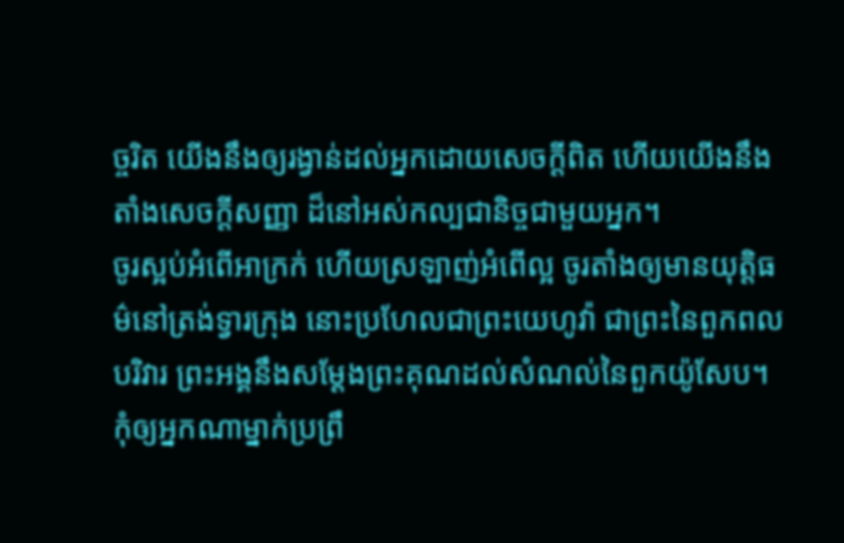ច្ចរិត យើងនឹងឲ្យរង្វាន់ដល់អ្នកដោយសេចក្ដីពិត ហើយយើងនឹងតាំងសេចក្ដីសញ្ញា ដ៏នៅអស់កល្បជានិច្ចជាមួយអ្នក។
ចូរស្អប់អំពើអាក្រក់ ហើយស្រឡាញ់អំពើល្អ ចូរតាំងឲ្យមានយុត្តិធម៌នៅត្រង់ទ្វារក្រុង នោះប្រហែលជាព្រះយេហូវ៉ា ជាព្រះនៃពួកពលបរិវារ ព្រះអង្គនឹងសម្ដែងព្រះគុណដល់សំណល់នៃពួកយ៉ូសែប។
កុំឲ្យអ្នកណាម្នាក់ប្រព្រឹ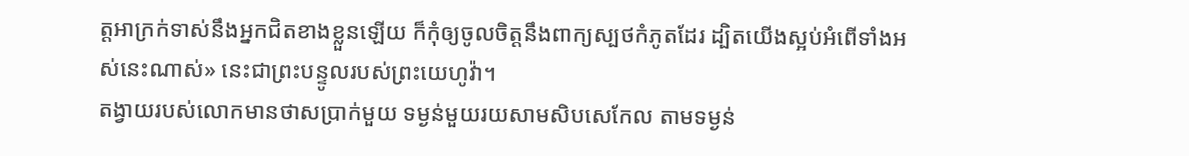ត្តអាក្រក់ទាស់នឹងអ្នកជិតខាងខ្លួនឡើយ ក៏កុំឲ្យចូលចិត្តនឹងពាក្យស្បថកំភូតដែរ ដ្បិតយើងស្អប់អំពើទាំងអស់នេះណាស់» នេះជាព្រះបន្ទូលរបស់ព្រះយេហូវ៉ា។
តង្វាយរបស់លោកមានថាសប្រាក់មួយ ទម្ងន់មួយរយសាមសិបសេកែល តាមទម្ងន់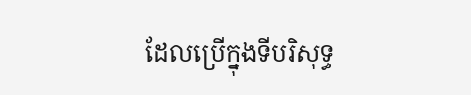ដែលប្រើក្នុងទីបរិសុទ្ធ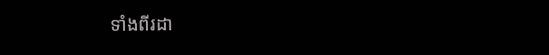ទាំងពីរដា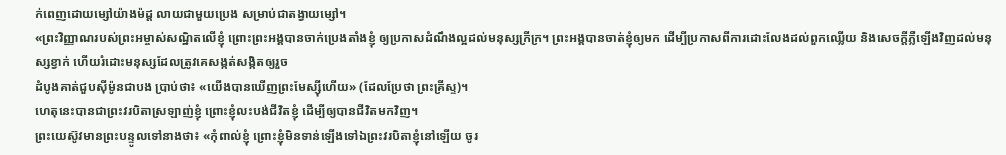ក់ពេញដោយម្សៅយ៉ាងម៉ដ្ត លាយជាមួយប្រេង សម្រាប់ជាតង្វាយម្សៅ។
«ព្រះវិញ្ញាណរបស់ព្រះអម្ចាស់សណ្ឋិតលើខ្ញុំ ព្រោះព្រះអង្គបានចាក់ប្រេងតាំងខ្ញុំ ឲ្យប្រកាសដំណឹងល្អដល់មនុស្សក្រីក្រ។ ព្រះអង្គបានចាត់ខ្ញុំឲ្យមក ដើម្បីប្រកាសពីការដោះលែងដល់ពួកឈ្លើយ និងសេចក្តីភ្លឺឡើងវិញដល់មនុស្សខ្វាក់ ហើយរំដោះមនុស្សដែលត្រូវគេសង្កត់សង្កិតឲ្យរួច
ដំបូងគាត់ជួបស៊ីម៉ូនជាបង ប្រាប់ថា៖ «យើងបានឃើញព្រះមែស្ស៊ីហើយ» (ដែលប្រែថា ព្រះគ្រីស្ទ)។
ហេតុនេះបានជាព្រះវរបិតាស្រឡាញ់ខ្ញុំ ព្រោះខ្ញុំលះបង់ជីវិតខ្ញុំ ដើម្បីឲ្យបានជីវិតមកវិញ។
ព្រះយេស៊ូវមានព្រះបន្ទូលទៅនាងថា៖ «កុំពាល់ខ្ញុំ ព្រោះខ្ញុំមិនទាន់ឡើងទៅឯព្រះវរបិតាខ្ញុំនៅឡើយ ចូរ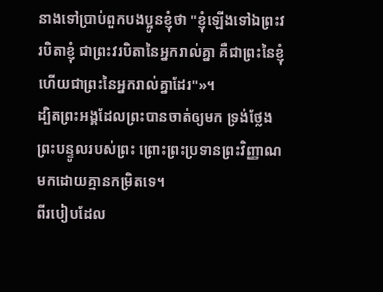នាងទៅប្រាប់ពួកបងប្អូនខ្ញុំថា "ខ្ញុំឡើងទៅឯព្រះវរបិតាខ្ញុំ ជាព្រះវរបិតានៃអ្នករាល់គ្នា គឺជាព្រះនៃខ្ញុំ ហើយជាព្រះនៃអ្នករាល់គ្នាដែរ"»។
ដ្បិតព្រះអង្គដែលព្រះបានចាត់ឲ្យមក ទ្រង់ថ្លែងព្រះបន្ទូលរបស់ព្រះ ព្រោះព្រះប្រទានព្រះវិញ្ញាណមកដោយគ្មានកម្រិតទេ។
ពីរបៀបដែល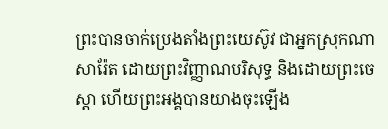ព្រះបានចាក់ប្រេងតាំងព្រះយេស៊ូវ ជាអ្នកស្រុកណាសារ៉ែត ដោយព្រះវិញ្ញាណបរិសុទ្ធ និងដោយព្រះចេស្តា ហើយព្រះអង្គបានយាងចុះឡើង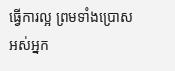ធ្វើការល្អ ព្រមទាំងប្រោសអស់អ្នក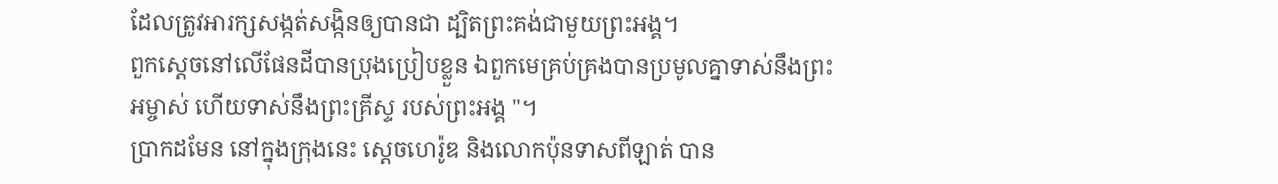ដែលត្រូវអារក្សសង្កត់សង្កិនឲ្យបានជា ដ្បិតព្រះគង់ជាមួយព្រះអង្គ។
ពួកស្ដេចនៅលើផែនដីបានប្រុងប្រៀបខ្លួន ឯពួកមេគ្រប់គ្រងបានប្រមូលគ្នាទាស់នឹងព្រះអម្ចាស់ ហើយទាស់នឹងព្រះគ្រីស្ទ របស់ព្រះអង្គ "។
ប្រាកដមែន នៅក្នុងក្រុងនេះ ស្តេចហេរ៉ូឌ និងលោកប៉ុនទាសពីឡាត់ បាន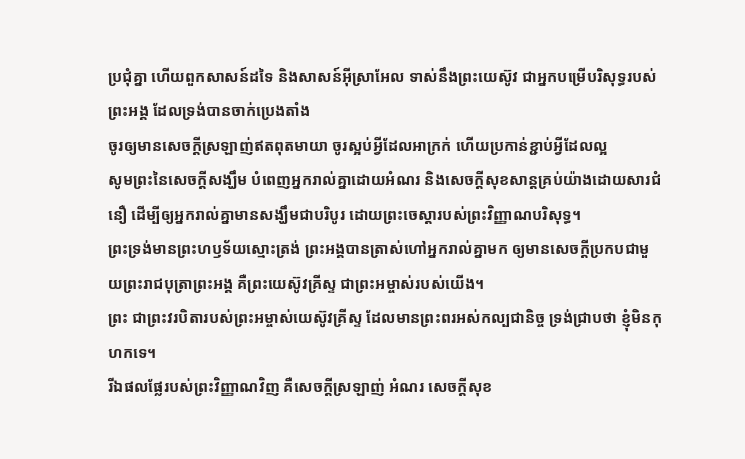ប្រជុំគ្នា ហើយពួកសាសន៍ដទៃ និងសាសន៍អ៊ីស្រាអែល ទាស់នឹងព្រះយេស៊ូវ ជាអ្នកបម្រើបរិសុទ្ធរបស់ព្រះអង្គ ដែលទ្រង់បានចាក់ប្រេងតាំង
ចូរឲ្យមានសេចក្តីស្រឡាញ់ឥតពុតមាយា ចូរស្អប់អ្វីដែលអាក្រក់ ហើយប្រកាន់ខ្ជាប់អ្វីដែលល្អ
សូមព្រះនៃសេចក្តីសង្ឃឹម បំពេញអ្នករាល់គ្នាដោយអំណរ និងសេចក្តីសុខសាន្តគ្រប់យ៉ាងដោយសារជំនឿ ដើម្បីឲ្យអ្នករាល់គ្នាមានសង្ឃឹមជាបរិបូរ ដោយព្រះចេស្តារបស់ព្រះវិញ្ញាណបរិសុទ្ធ។
ព្រះទ្រង់មានព្រះហឫទ័យស្មោះត្រង់ ព្រះអង្គបានត្រាស់ហៅអ្នករាល់គ្នាមក ឲ្យមានសេចក្ដីប្រកបជាមួយព្រះរាជបុត្រាព្រះអង្គ គឺព្រះយេស៊ូវគ្រីស្ទ ជាព្រះអម្ចាស់របស់យើង។
ព្រះ ជាព្រះវរបិតារបស់ព្រះអម្ចាស់យេស៊ូវគ្រីស្ទ ដែលមានព្រះពរអស់កល្បជានិច្ច ទ្រង់ជ្រាបថា ខ្ញុំមិនកុហកទេ។
រីឯផលផ្លែរបស់ព្រះវិញ្ញាណវិញ គឺសេចក្ដីស្រឡាញ់ អំណរ សេចក្ដីសុខ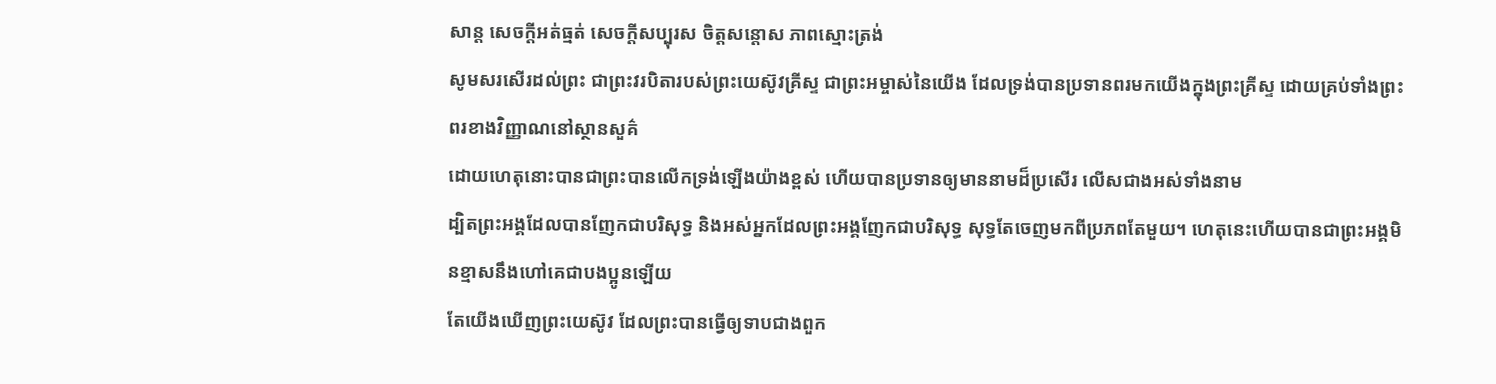សាន្ត សេចក្ដីអត់ធ្មត់ សេចក្ដីសប្បុរស ចិត្តសន្ដោស ភាពស្មោះត្រង់
សូមសរសើរដល់ព្រះ ជាព្រះវរបិតារបស់ព្រះយេស៊ូវគ្រីស្ទ ជាព្រះអម្ចាស់នៃយើង ដែលទ្រង់បានប្រទានពរមកយើងក្នុងព្រះគ្រីស្ទ ដោយគ្រប់ទាំងព្រះពរខាងវិញ្ញាណនៅស្ថានសួគ៌
ដោយហេតុនោះបានជាព្រះបានលើកទ្រង់ឡើងយ៉ាងខ្ពស់ ហើយបានប្រទានឲ្យមាននាមដ៏ប្រសើរ លើសជាងអស់ទាំងនាម
ដ្បិតព្រះអង្គដែលបានញែកជាបរិសុទ្ធ និងអស់អ្នកដែលព្រះអង្គញែកជាបរិសុទ្ធ សុទ្ធតែចេញមកពីប្រភពតែមួយ។ ហេតុនេះហើយបានជាព្រះអង្គមិនខ្មាសនឹងហៅគេជាបងប្អូនឡើយ
តែយើងឃើញព្រះយេស៊ូវ ដែលព្រះបានធ្វើឲ្យទាបជាងពួក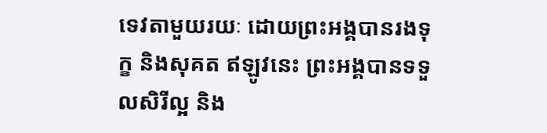ទេវតាមួយរយៈ ដោយព្រះអង្គបានរងទុក្ខ និងសុគត ឥឡូវនេះ ព្រះអង្គបានទទួលសិរីល្អ និង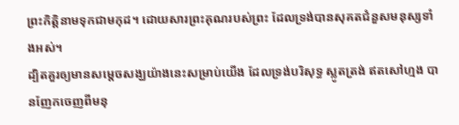ព្រះកិត្តិនាមទុកជាមកុដ។ ដោយសារព្រះគុណរបស់ព្រះ ដែលទ្រង់បានសុគតជំនួសមនុស្សទាំងអស់។
ដ្បិតគួរឲ្យមានសម្តេចសង្ឃយ៉ាងនេះសម្រាប់យើង ដែលទ្រង់បរិសុទ្ធ ស្លូតត្រង់ ឥតសៅហ្មង បានញែកចេញពីមនុ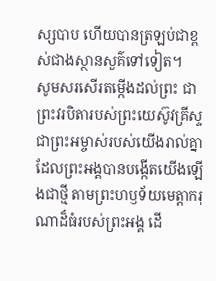ស្សបាប ហើយបានត្រឡប់ជាខ្ពស់ជាងស្ថានសួគ៌ទៅទៀត។
សូមសរសើរតម្កើងដល់ព្រះ ជាព្រះវរបិតារបស់ព្រះយេស៊ូវគ្រីស្ទ ជាព្រះអម្ចាស់របស់យើងរាល់គ្នា ដែលព្រះអង្គបានបង្កើតយើងឡើងជាថ្មី តាមព្រះហឫទ័យមេត្តាករុណាដ៏ធំរបស់ព្រះអង្គ ដើ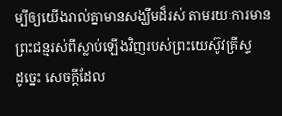ម្បីឲ្យយើងរាល់គ្នាមានសង្ឃឹមដ៏រស់ តាមរយៈការមានព្រះជន្មរស់ពីស្លាប់ឡើងវិញរបស់ព្រះយេស៊ូវគ្រីស្ទ
ដូច្នេះ សេចក្ដីដែល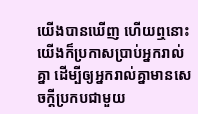យើងបានឃើញ ហើយឮនោះ យើងក៏ប្រកាសប្រាប់អ្នករាល់គ្នា ដើម្បីឲ្យអ្នករាល់គ្នាមានសេចក្ដីប្រកបជាមួយ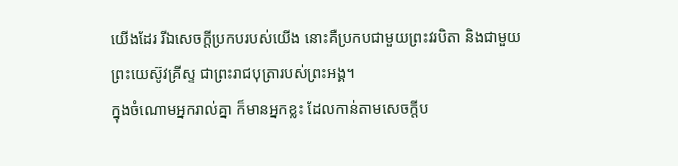យើងដែរ រីឯសេចក្ដីប្រកបរបស់យើង នោះគឺប្រកបជាមួយព្រះវរបិតា និងជាមួយព្រះយេស៊ូវគ្រីស្ទ ជាព្រះរាជបុត្រារបស់ព្រះអង្គ។
ក្នុងចំណោមអ្នករាល់គ្នា ក៏មានអ្នកខ្លះ ដែលកាន់តាមសេចក្ដីប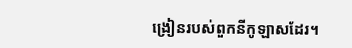ង្រៀនរបស់ពួកនីកូឡាសដែរ។